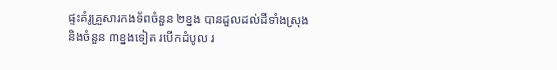ផ្ទះគំរូគ្រួសារកងទ័ពចំនួន ២ខ្នង បានដួលដល់ដីទាំងស្រុង និងចំនួន ៣ខ្នងទៀត របើកដំបូល រ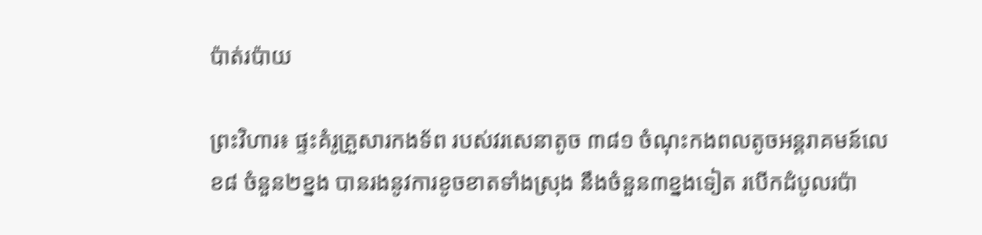ប៉ាត់រប៉ាយ

ព្រះវិហារ៖ ផ្ទះគំរូគ្រួសារកងទ័ព របស់វរសេនាតូច ៣៨១ ចំណុះកងពលតូចអន្តរាគមន៍លេខ៨ ចំនួន២ខ្នង បានរងនូវការខូចខាតទាំងស្រុង នឹងចំនួន៣ខ្នងទៀត របើកដំបូលរប៉ា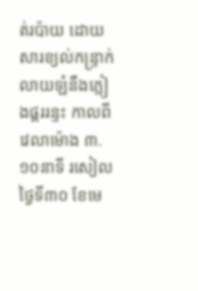ត់រប៉ាយ ដោយសារខ្យល់កន្ទ្រាក់លាយឡំនឹងភ្លៀងផ្គររន្ទះ កាលពីវេលាម៉ោង ៣.១០នាទី រសៀលថ្ងៃទី៣០ ខែមេ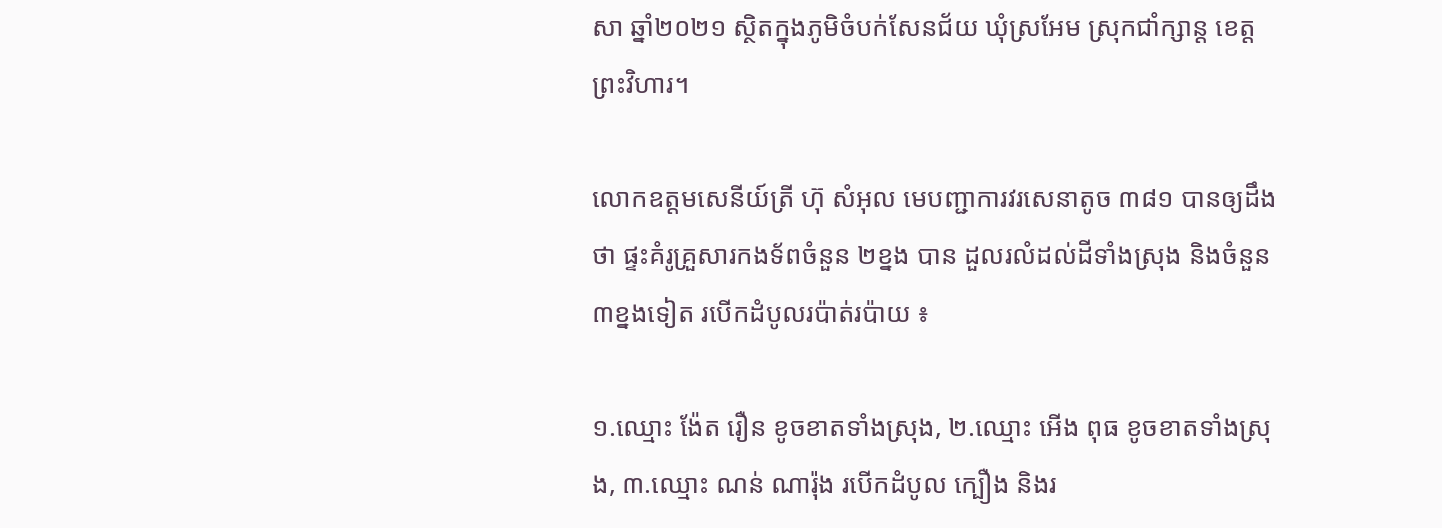សា ឆ្នាំ២០២១ ស្ថិតក្នុងភូមិចំបក់សែនជ័យ ឃុំស្រអែម ស្រុកជាំក្សាន្ត ខេត្តព្រះវិហារ។

លោកឧត្តមសេនីយ៍ត្រី ហ៊ុ សំអុល មេបញ្ជាការវរសេនាតូច ៣៨១ បានឲ្យដឹងថា ផ្ទះគំរូគ្រួសារកងទ័ពចំនួន ២ខ្នង បាន ដួលរលំដល់ដីទាំងស្រុង និងចំនួន៣ខ្នងទៀត របើកដំបូលរប៉ាត់រប៉ាយ ៖

១.ឈ្មោះ ង៉ែត រឿន ខូចខាតទាំងស្រុង, ២.ឈ្មោះ អើង ពុធ ខូចខាតទាំងស្រុង, ៣.ឈ្មោះ ណន់ ណារ៉ុង របើកដំបូល ក្បឿង និងរ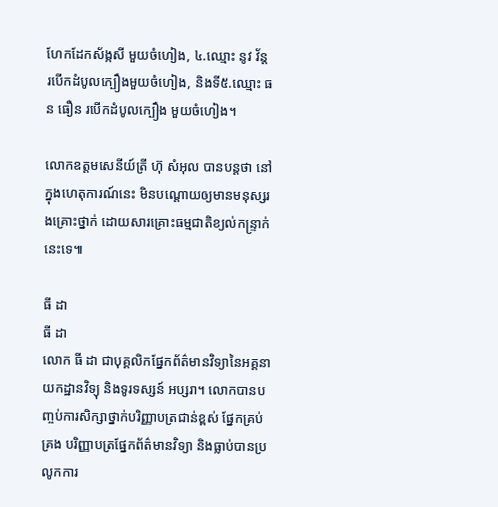ហែកដែកស័ង្កសី មួយចំហៀង, ៤.ឈ្មោះ នូវ វ័ន្ត របើកដំបូលក្បឿងមួយចំហៀង, និងទី៥.ឈ្មោះ ធន ធឿន របើកដំបូលក្បឿង មួយចំហៀង។

លោកឧត្តមសេនីយ៍ត្រី ហ៊ុ សំអុល បានបន្តថា នៅក្នុងហេតុការណ៍នេះ មិនបណ្តោយឲ្យមានមនុស្សរងគ្រោះថ្នាក់ ដោយសារគ្រោះធម្មជាតិខ្យល់កន្ទ្រាក់នេះទេ៕

ធី ដា
ធី ដា
លោក ធី ដា ជាបុគ្គលិកផ្នែកព័ត៌មានវិទ្យានៃអគ្គនាយកដ្ឋានវិទ្យុ និងទូរទស្សន៍ អប្សរា។ លោកបានបញ្ចប់ការសិក្សាថ្នាក់បរិញ្ញាបត្រជាន់ខ្ពស់ ផ្នែកគ្រប់គ្រង បរិញ្ញាបត្រផ្នែកព័ត៌មានវិទ្យា និងធ្លាប់បានប្រលូកការ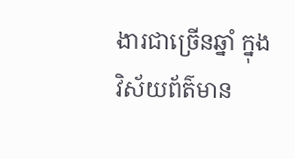ងារជាច្រើនឆ្នាំ ក្នុងវិស័យព័ត៌មាន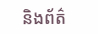និងព័ត៌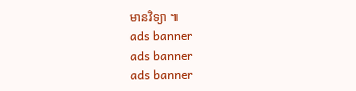មានវិទ្យា ៕
ads banner
ads banner
ads banner